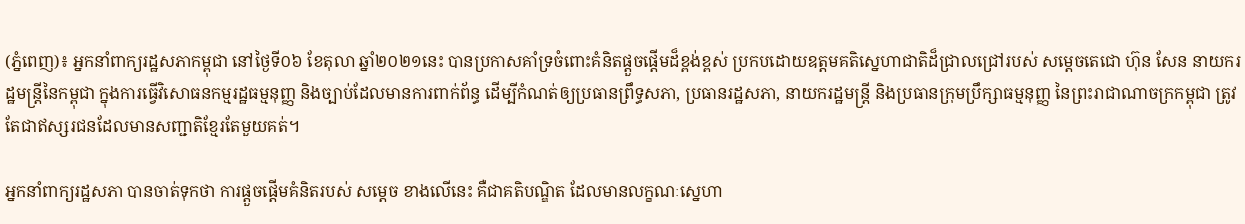(ភ្នំពេញ)៖ អ្នកនាំពាក្យរដ្ឋសភាកម្ពុជា នៅថ្ងៃទី០៦ ខែតុលា ឆ្នាំ២០២១នេះ បានប្រកាសគាំទ្រចំពោះគំនិតផ្តួចផ្តើមដ៏ខ្ពង់ខ្ពស់ ប្រកបដោយឧត្តមគតិស្នេហាជាតិដ៏ជ្រាលជ្រៅរបស់ សម្តេចតេជោ ហ៊ុន សែន នាយករដ្ឋមន្ត្រីនៃកម្ពុជា ក្នុងការធ្វើវិសោធនកម្មរដ្ឋធម្មនុញ្ញ និងច្បាប់ដែលមានការពាក់ព័ន្ធ ដើម្បីកំណត់ឲ្យប្រធានព្រឹទ្ធសភា, ប្រធានរដ្ឋសភា, នាយករដ្ឋមន្ត្រី និងប្រធានក្រុមប្រឹក្សាធម្មនុញ្ញ នៃព្រះរាជាណាចក្រកម្ពុជា ត្រូវតែជាឥស្សរជនដែលមានសញ្ជាតិខ្មែរតែមួយគត់។

អ្នកនាំពាក្យរដ្ឋសភា បានចាត់ទុកថា ការផ្តួចផ្តើមគំនិតរបស់ សម្តេច ខាងលើនេះ គឺជាគតិបណ្ឌិត ដែលមានលក្ខណៈស្នេហា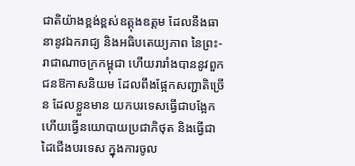ជាតិយ៉ាងខ្ពង់ខ្ពស់ឧត្តុងឧត្តម ដែលនឹងធានានូវឯករាជ្យ និងអធិបតេយ្យភាព នៃព្រះ-រាជាណាចក្រកម្ពុជា ហើយរារាំងបាននូវពួកជនឱកាសនិយម ដែលពឹងផ្អែកសញ្ជាតិច្រើន ដែលខ្លួនមាន យកបរទេសធ្វើជាបង្អែក ហើយធ្វើនយោបាយប្រជាភិថុត និងធ្វើជាដៃជើងបរទេស ក្នុងការចូល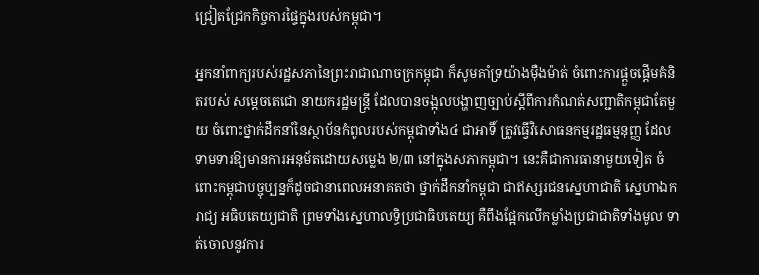ជ្រៀតជ្រែកកិច្ចការផ្ទៃក្នុងរបស់កម្ពុជា។

អ្នកនាំពាក្យរបស់រដ្ឋសភានៃព្រះរាជាណាចក្រកម្ពុជា ក៏សូមគាំទ្រយ៉ាងម៉ឺងម៉ាត់ ចំពោះការផ្តួចផ្តើមគំនិតរបស់ សម្តេចតេជោ នាយករដ្ឋមន្រ្តី ដែលបានចង្អុលបង្ហាញច្បាប់ស្តីពីការកំណត់សញ្ជាតិកម្ពុជាតែមួយ ចំពោះថ្នាក់ដឹកនាំនៃស្ថាប័នកំពូលរបស់កម្ពុជាទាំង៤ ជាអាទិ៍ ត្រូវធ្វើវិសោធនកម្មរដ្ឋធម្មនុញ្ញ ដែលទាមទារឱ្យមានការអនុម័តដោយសម្លេង ២/៣ នៅក្នុងសភាកម្ពុជា។ នេះគឺជាការធានាមួយទៀត ចំពោះកម្ពុជាបច្ចុប្បន្នក៏ដូចជានាពេលអនាគតថា ថ្នាក់ដឹកនាំកម្ពុជា ជាឥស្សរជនស្នេហាជាតិ ស្នេហាឯករាជ្យ អធិបតេយ្យជាតិ ព្រមទាំងស្នេហាលទ្ធិប្រជាធិបតេយ្យ គឺពឹងផ្អែកលើកម្លាំងប្រជាជាតិទាំងមូល ទាត់ចោលនូវការ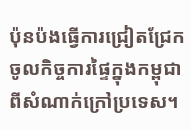ប៉ុនប៉ងធ្វើការជ្រៀតជ្រែកចូលកិច្ចការផ្ទៃក្នុងកម្ពុជា ពីសំណាក់ក្រៅប្រទេស។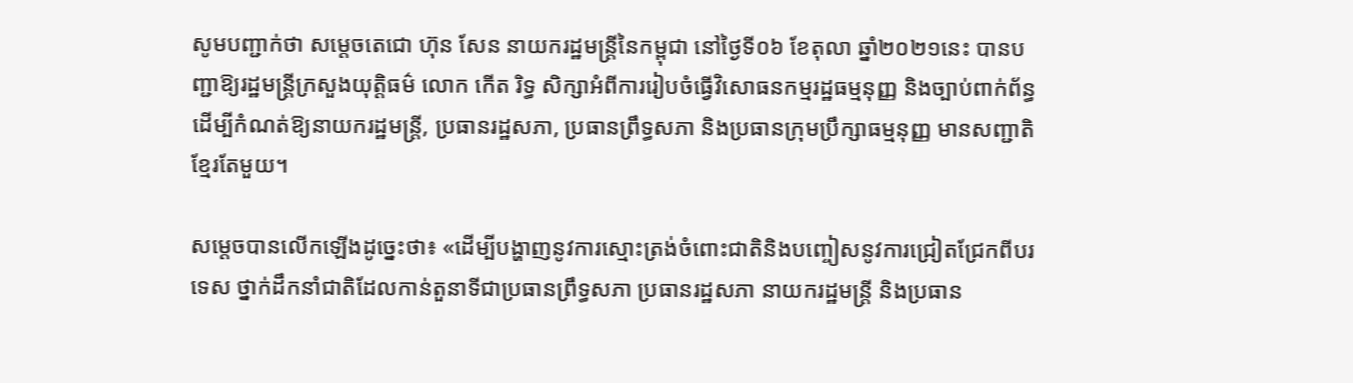សូមបញ្ជាក់ថា សម្តេចតេជោ ហ៊ុន សែន នាយករដ្ឋមន្រ្តីនៃកម្ពុជា នៅថ្ងៃទី០៦ ខែតុលា ឆ្នាំ២០២១នេះ បានបញ្ជាឱ្យរដ្ឋមន្រ្តីក្រសួងយុត្តិធម៌ លោក កើត រិទ្ធ សិក្សាអំពីការរៀបចំធ្វើវិសោធនកម្មរដ្ឋធម្មនុញ្ញ និងច្បាប់ពាក់ព័ន្ធ ដើម្បីកំណត់ឱ្យនាយករដ្ឋមន្រ្តី, ប្រធានរដ្ឋសភា, ប្រធានព្រឹទ្ធសភា និងប្រធានក្រុមប្រឹក្សាធម្មនុញ្ញ មានសញ្ជាតិខ្មែរតែមួយ។

សម្តេចបានលើកឡើងដូច្នេះថា៖ «ដើម្បីបង្ហាញនូវការស្មោះត្រង់ចំពោះជាតិនិងបញ្ចៀសនូវការជ្រៀតជ្រែកពីបរទេស ថ្នាក់ដឹកនាំជាតិដែលកាន់តួនាទីជាប្រធានព្រឹទ្ធសភា ប្រធានរដ្ឋសភា នាយករដ្ឋមន្ត្រី និងប្រធាន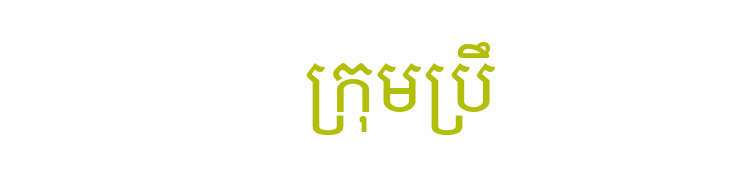ក្រុមប្រឹ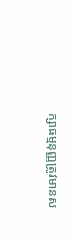ក្សាធម្មនុញ្ញត្រូវមានស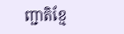ញ្ជាតិខ្មែ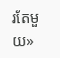រតែមួយ»